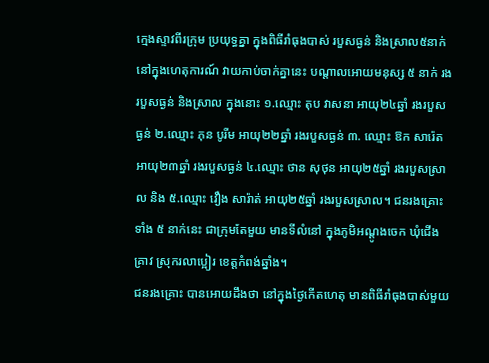ក្មេងស្ទាវពីរក្រុម ប្រយុទ្ធគ្នា ក្នុងពិធីរាំធុងបាស់ របួសធ្ងន់ និងស្រាល៥នាក់
នៅក្នុងហេតុការណ៍ វាយកាប់ចាក់គ្នានេះ បណ្តាលអោយមនុស្ស ៥ នាក់ រងរបួសធ្ងន់ និងស្រាល ក្នុងនោះ ១.ឈ្មោះ តុប វាសនា អាយុ២៤ឆ្នាំ រងរបួសធ្ងន់ ២.ឈ្មោះ ភុន បូរីម អាយុ២២ឆ្នាំ រងរបួសធ្ងន់ ៣. ឈ្មោះ ឱក សារ៉េត អាយុ២៣ឆ្នាំ រងរបួសធ្ងន់ ៤.ឈ្មោះ ថាន សុថុន អាយុ២៥ឆ្នាំ រងរបួសស្រាល និង ៥.ឈ្មោះ វឿង សារ៉ាត់ អាយុ២៥ឆ្នាំ រងរបួសស្រាល។ ជនរងគ្រោះទាំង ៥ នាក់នេះ ជាក្រុមតែមួយ មានទីលំនៅ ក្នុងភូមិអណ្តូងចេក ឃុំជើងគ្រាវ ស្រុករលាប្អៀរ ខេត្តកំពង់ឆ្នាំង។
ជនរងគ្រោះ បានអោយដឹងថា នៅក្នុងថ្ងៃកើតហេតុ មានពិធីរាំធុងបាស់មួយ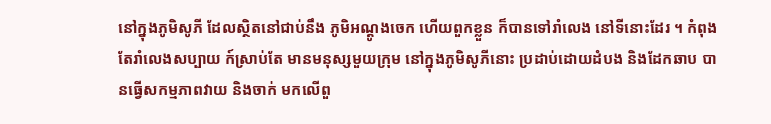នៅក្នុងភូមិសូភី ដែលស្ថិតនៅជាប់នឹង ភូមិអណ្តូងចេក ហើយពួកខ្លួន ក៏បានទៅរាំលេង នៅទីនោះដែរ ។ កំពុងតែរាំលេងសប្បាយ ក៍ស្រាប់តែ មានមនុស្សមួយក្រុម នៅក្នុងភូមិសូភីនោះ ប្រដាប់ដោយដំបង និងដែកឆាប បានធ្វើសកម្មភាពវាយ និងចាក់ មកលើពួ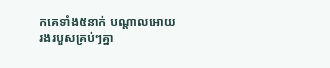កគេទាំង៥នាក់ បណ្តាលអោយរងរបួសគ្រប់ៗគ្នា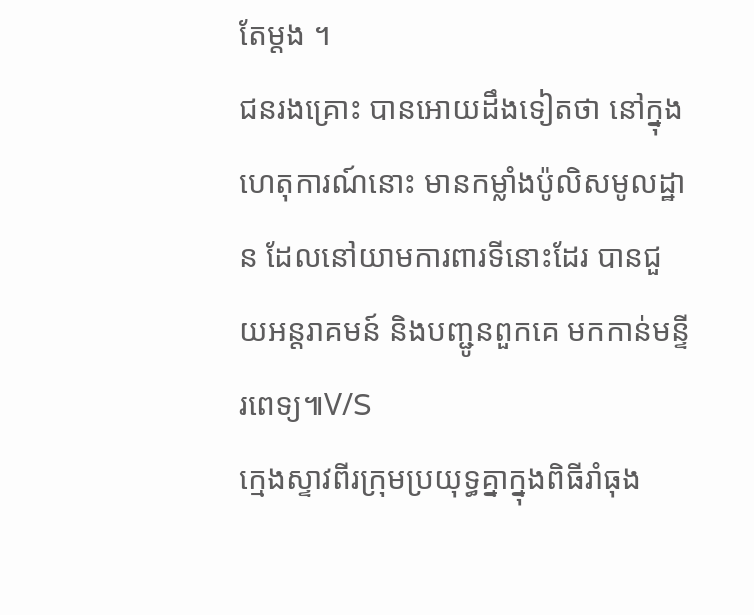តែម្តង ។
ជនរងគ្រោះ បានអោយដឹងទៀតថា នៅក្នុងហេតុការណ៍នោះ មានកម្លាំងប៉ូលិសមូលដ្ឋាន ដែលនៅយាមការពារទីនោះដែរ បានជួយអន្តរាគមន៍ និងបញ្ជូនពួកគេ មកកាន់មន្ទីរពេទ្យ៕V/S
ក្មេងស្ទាវពីរក្រុមប្រយុទ្ធគ្នាក្នុងពិធីរាំធុង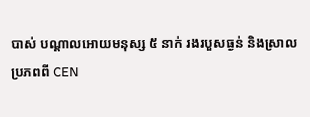បាស់ បណ្តាលអោយមនុស្ស ៥ នាក់ រងរបួសធ្ងន់ និងស្រាល
ប្រភពពី CEN